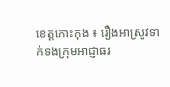ខេត្តកោះកុង ៖ រឿងអាស្រូវទាក់ទងក្រុមអាជ្ញាធរ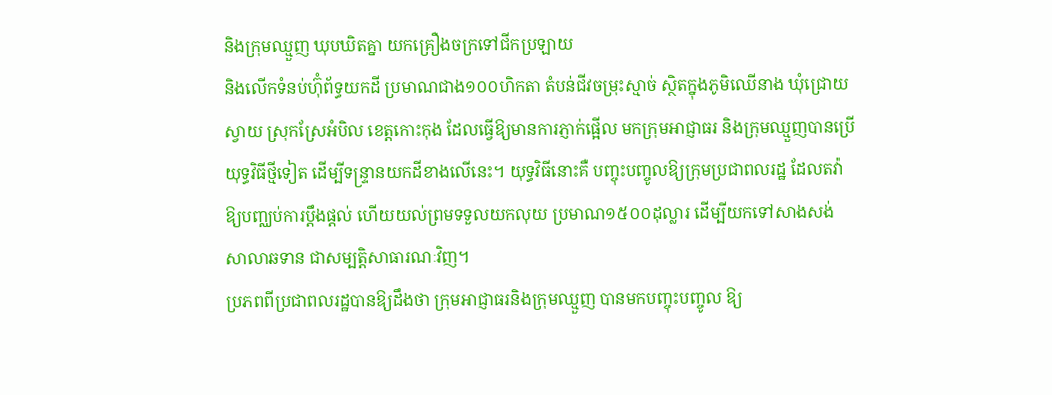និងក្រុមឈ្មួញ ឃុបឃិតគ្នា យកគ្រឿងចក្រទៅជីកប្រឡាយ
និងលើកទំនប់ហ៊ុំព័ទ្ធយកដី ប្រមាណជាង១០០ហិកតា តំបន់ជីវចម្រុះស្មាច់ ស្ថិតក្នុងភូមិឈើនាង ឃុំជ្រោយ
ស្វាយ ស្រុកស្រែអំបិល ខេត្តកោះកុង ដែលធ្វើឱ្យមានការភ្ញាក់ផ្អើល មកក្រុមអាជ្ញាធរ និងក្រុមឈ្មួញបានប្រើ
យុទ្ធវិធីថ្មីទៀត ដើម្បីទន្ទ្រានយកដីខាងលើនេះ។ យុទ្ធវិធីនោះគឺ បញ្ចុះបញ្ចូលឱ្យក្រុមប្រជាពលរដ្ឋ ដែលតវ៉ា
ឱ្យបញ្ឈប់ការប្តឹងផ្តល់ ហើយយល់ព្រមទទួលយកលុយ ប្រមាណ១៥០០ដុល្លារ ដើម្បីយកទៅសាងសង់
សាលាឆទាន ជាសម្បត្តិសាធារណៈវិញ។
ប្រភពពីប្រជាពលរដ្ឋបានឱ្យដឹងថា ក្រុមអាជ្ញាធរនិងក្រុមឈ្មួញ បានមកបញ្ចុះបញ្ចូល ឱ្យ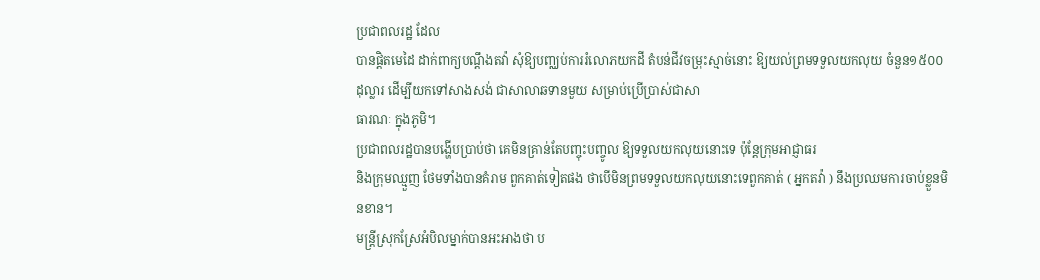ប្រជាពលរដ្ឋ ដែល
បានផ្តិតមេដៃ ដាក់ពាក្យបណ្តឹងតវ៉ា សុំឱ្យបញ្ឈប់ការរំលោភយកដី តំបន់ជីវចម្រុះស្មាច់នោះ ឱ្យយល់ព្រមទទួលយកលុយ ចំនួន១៥០០ដុល្លារ ដើម្បីយកទៅសាងសង់ ជាសាលាឆទានមួយ សម្រាប់ប្រើប្រាស់ជាសា
ធារណៈ ក្នុងភូមិ។
ប្រជាពលរដ្ឋបានបង្ហើបប្រាប់ថា គេមិនគ្រាន់តែបញ្ចុះបញ្ចូល ឱ្យទទួលយកលុយនោះទេ ប៉ុន្តែក្រុមអាជ្ញាធរ
និងក្រុមឈ្មួញ ថែមទាំងបានគំរាម ពួកគាត់ទៀតផង ថាបើមិនព្រមទទួលយកលុយនោះទេពួកគាត់ ( អ្នកតវ៉ា ) នឹងប្រឈមការចាប់ខ្លួនមិនខាន។
មន្ត្រីស្រុកស្រែអំបិលម្នាក់បានអះអាងថា ប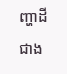ញ្ហាដីជាង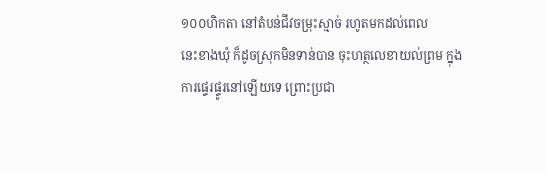១០០ហិកតា នៅតំបន់ជីវចម្រុះស្មាច់ រហូតមកដល់ពេល
នេះខាងឃុំ ក៏ដូចស្រុកមិនទាន់បាន ចុះហត្ថលេខាយល់ព្រម ក្នុងការផ្ទេរផ្ទូរនៅឡើយទេ ព្រោះប្រជា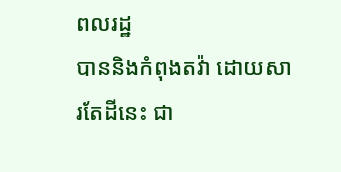ពលរដ្ឋ
បាននិងកំពុងតវ៉ា ដោយសារតែដីនេះ ជា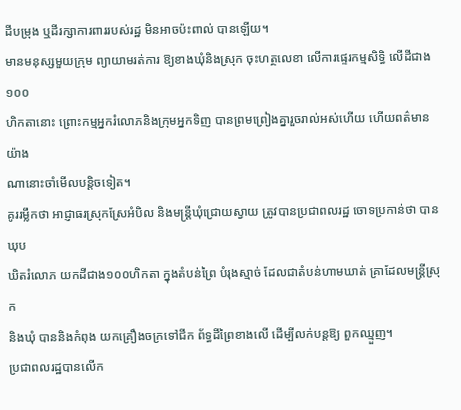ដីបម្រុង ឬដីរក្សាការពាររបស់រដ្ឋ មិនអាចប៉ះពាល់ បានឡើយ។
មានមនុស្សមួយក្រុម ព្យាយាមរត់ការ ឱ្យខាងឃុំនិងស្រុក ចុះហត្ថលេខា លើការផ្ទេរកម្មសិទ្ធិ លើដីជាង១០០
ហិកតានោះ ព្រោះកម្មអ្នករំលោភនិងក្រុមអ្នកទិញ បានព្រមព្រៀងគ្នារួចរាល់អស់ហើយ ហើយពត៌មានយ៉ាង
ណានោះចាំមើលបន្តិចទៀត។
គូររម្លឹកថា អាជ្ញាធរស្រុកស្រែអំបិល និងមន្ត្រីឃុំជ្រោយស្វាយ ត្រូវបានប្រជាពលរដ្ឋ ចោទប្រកាន់ថា បានឃុប
ឃិតរំលោភ យកដីជាង១០០ហិកតា ក្នុងតំបន់ព្រៃ បំរុងស្មាច់ ដែលជាតំបន់ហាមឃាត់ គ្រាដែលមន្ត្រីស្រុក
និងឃុំ បាននិងកំពុង យកគ្រឿងចក្រទៅជីក ព័ទ្ធដីព្រៃខាងលើ ដើម្បីលក់បន្តឱ្យ ពួកឈ្មួញ។
ប្រជាពលរដ្ឋបានលើក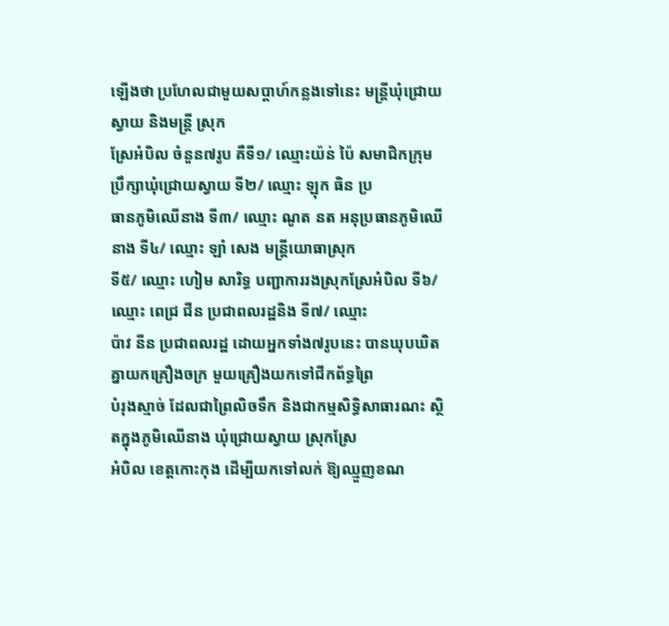ឡើងថា ប្រហែលជាមួយសប្តាហ៍កន្លងទៅនេះ មន្ត្រីឃុំជ្រោយស្វាយ និងមន្ត្រី ស្រុក
ស្រែអំបិល ចំនួន៧រូប គឺទី១/ ឈ្មោះយ៉ន់ ប៉ៃ សមាជិកក្រុមប្រឹក្សាឃុំជ្រោយស្វាយ ទី២/ ឈ្មោះ ឡុក ធិន ប្រ
ធានភូមិឈើនាង ទី៣/ ឈ្មោះ ណូត នត អនុប្រធានភូមិឈើនាង ទី៤/ ឈ្មោះ ឡាំ សេង មន្ត្រីយោធាស្រុក
ទី៥/ ឈ្មោះ ហៀម សារិទ្ធ បញ្ជាការរងស្រុកស្រែអំបិល ទី៦/ ឈ្មោះ ពេជ្រ ជីន ប្រជាពលរដ្ឋនិង ទី៧/ ឈ្មោះ
ប៉ាវ នីន ប្រជាពលរដ្ឋ ដោយអ្នកទាំង៧រូបនេះ បានឃុបឃិតគ្នាយកគ្រឿងចក្រ មួយគ្រឿងយកទៅជីកព័ទ្ធព្រៃ
បំរុងស្មាច់ ដែលជាព្រៃលិចទឹក និងជាកម្មសិទ្ធិសាធារណះ ស្ថិតក្នុងភូមិឈើនាង ឃុំជ្រោយស្វាយ ស្រុកស្រែ
អំបិល ខេត្តកោះកុង ដើម្បីយកទៅលក់ ឱ្យឈ្មួញខណ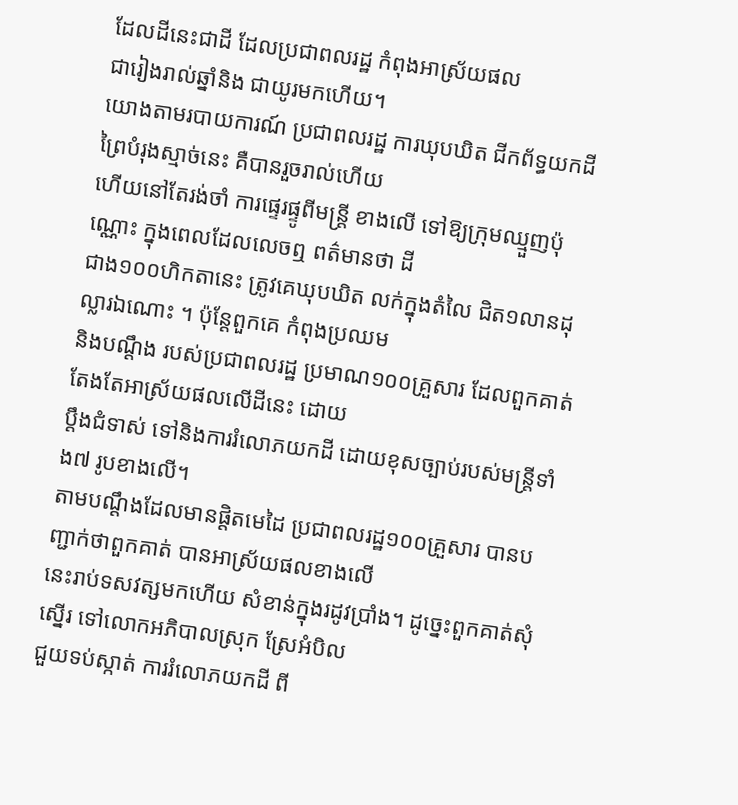ដែលដីនេះជាដី ដែលប្រជាពលរដ្ឋ កំពុងអាស្រ័យផល
ជារៀងរាល់ឆ្នាំនិង ជាយូរមកហើយ។
យោងតាមរបាយការណ៍ ប្រជាពលរដ្ឋ ការឃុបឃិត ជីកព័ទ្ធយកដីព្រៃបំរុងស្មាច់នេះ គឺបានរួចរាល់ហើយ
ហើយនៅតែរង់ចាំ ការផ្ទេរផ្ទូពីមន្ត្រី ខាងលើ ទៅឱ្យក្រុមឈ្មួញប៉ុណ្ណោះ ក្នុងពេលដែលលេចឮ ពត៌មានថា ដី
ជាង១០០ហិកតានេះ ត្រូវគេឃុបឃិត លក់ក្នុងតំលៃ ជិត១លានដុល្លារឯណោះ ។ ប៉ុន្តែពួកគេ កំពុងប្រឈម
និងបណ្តឹង របស់ប្រជាពលរដ្ឋ ប្រមាណ១០០គ្រួសារ ដែលពួកគាត់ តែងតែអាស្រ័យផលលើដីនេះ ដោយ
ប្តឹងជំទាស់ ទៅនិងការរំលោភយកដី ដោយខុសច្បាប់របស់មន្ត្រីទាំង៧ រូបខាងលើ។
តាមបណ្តឹងដែលមានផ្តិតមេដៃ ប្រជាពលរដ្ឋ១០០គ្រួសារ បានបញ្ជាក់ថាពួកគាត់ បានអាស្រ័យផលខាងលើ
នេះរាប់ទសវត្សមកហើយ សំខាន់ក្នុងរដូវប្រាំង។ ដូច្នេះពួកគាត់សុំស្នើរ ទៅលោកអភិបាលស្រុក ស្រែអំបិល
ជួយទប់ស្កាត់ ការរំលោភយកដី ពី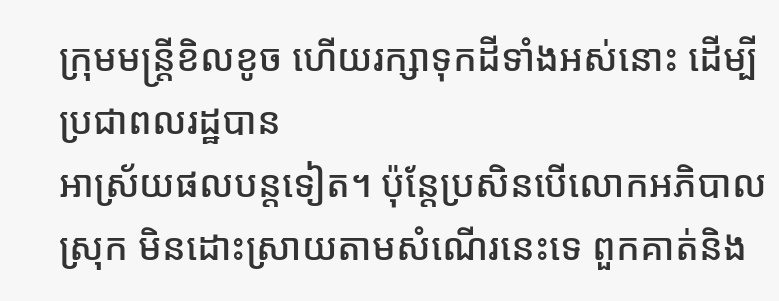ក្រុមមន្ត្រីខិលខូច ហើយរក្សាទុកដីទាំងអស់នោះ ដើម្បីប្រជាពលរដ្ឋបាន
អាស្រ័យផលបន្តទៀត។ ប៉ុន្តែប្រសិនបើលោកអភិបាលស្រុក មិនដោះស្រាយតាមសំណើរនេះទេ ពួកគាត់និង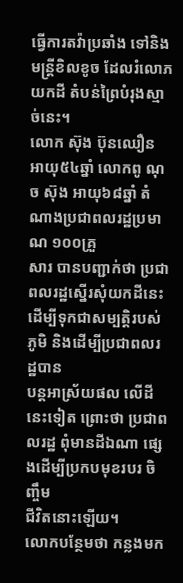ធ្វើការតវ៉ាប្រឆាំង ទៅនិងមន្ត្រីខិលខូច ដែលរំលោភយកដី តំបន់ព្រៃបំរុងស្មាច់នេះ។
លោក ស៊ុង ប៊ុនឈឿន អាយុ៥៤ឆ្នាំ លោកពូ ណុច ស៊ុង អាយុ៦៨ឆ្នាំ តំណាងប្រជាពលរដ្ឋប្រមាណ ១០០គ្រួ
សារ បានបញ្ជាក់ថា ប្រជាពលរដ្ឋស្នើរសុំយកដីនេះ ដើម្បីទុកជាសម្បត្តិរបស់ភូមិ និងដើម្បីប្រជាពលរដ្ឋបាន
បន្តអាស្រ័យផល លើដីនេះទៀត ព្រោះថា ប្រជាពលរដ្ឋ ពុំមានដីឯណា ផ្សេងដើម្បីប្រកបមុខរបរ ចិញ្ចឹម
ជីវិតនោះឡើយ។
លោកបន្ថែមថា កន្លងមក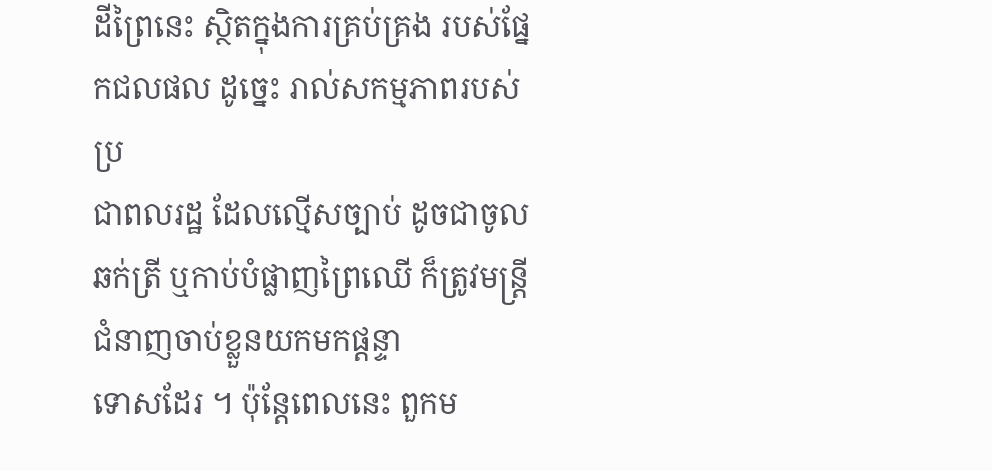ដីព្រៃនេះ ស្ថិតក្នុងការគ្រប់គ្រង របស់ផ្នែកជលផល ដូច្នេះ រាល់សកម្មភាពរបស់ប្រ
ជាពលរដ្ឋ ដែលល្មើសច្បាប់ ដូចជាចូលឆក់ត្រី ឬកាប់បំផ្លាញព្រៃឈើ ក៏ត្រូវមន្ត្រីជំនាញចាប់ខ្លួនយកមកផ្តន្ទា
ទោសដែរ ។ ប៉ុន្តែពេលនេះ ពួកម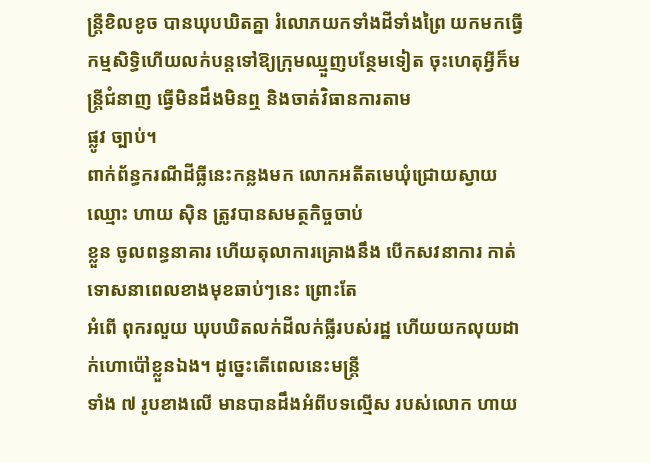ន្ត្រីខិលខូច បានឃុបឃិតគ្នា រំលោភយកទាំងដីទាំងព្រៃ យកមកធ្វើកម្មសិទ្ធិហើយលក់បន្តទៅឱ្យក្រុមឈ្មួញបន្ថែមទៀត ចុះហេតុអ្វីក៏មន្ត្រីជំនាញ ធ្វើមិនដឹងមិនឮ និងចាត់វិធានការតាម
ផ្លូវ ច្បាប់។
ពាក់ព័ន្ធករណីដីធ្លីនេះកន្លងមក លោកអតីតមេឃុំជ្រោយស្វាយ ឈ្មោះ ហាយ ស៊ិន ត្រូវបានសមត្ថកិច្ចចាប់
ខ្លួន ចូលពន្ធនាគារ ហើយតុលាការគ្រោងនឹង បើកសវនាការ កាត់ទោសនាពេលខាងមុខឆាប់ៗនេះ ព្រោះតែ
អំពើ ពុករលួយ ឃុបឃិតលក់ដីលក់ធ្លីរបស់រដ្ឋ ហើយយកលុយដាក់ហោប៉ៅខ្លួនឯង។ ដូច្នេះតើពេលនេះមន្ត្រី
ទាំង ៧ រូបខាងលើ មានបានដឹងអំពីបទល្មើស របស់លោក ហាយ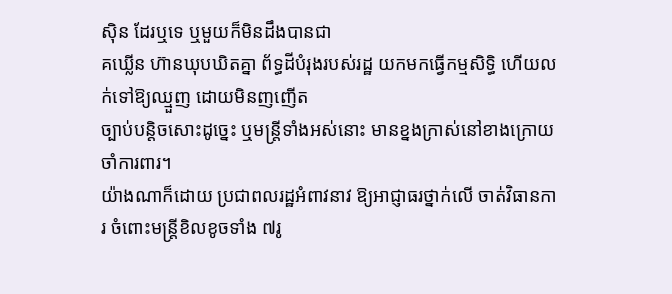ស៊ិន ដែរឬទេ ឬមួយក៏មិនដឹងបានជា
គឃ្លើន ហ៊ានឃុបឃិតគ្នា ព័ទ្ធដីបំរុងរបស់រដ្ឋ យកមកធ្វើកម្មសិទ្ធិ ហើយលក់ទៅឱ្យឈ្មួញ ដោយមិនញញើត
ច្បាប់បន្តិចសោះដូច្នេះ ឬមន្ត្រីទាំងអស់នោះ មានខ្នងក្រាស់នៅខាងក្រោយចាំការពារ។
យ៉ាងណាក៏ដោយ ប្រជាពលរដ្ឋអំពាវនាវ ឱ្យអាជ្ញាធរថ្នាក់លើ ចាត់វិធានការ ចំពោះមន្ត្រីខិលខូចទាំង ៧រូ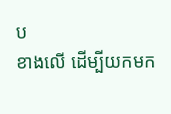ប
ខាងលើ ដើម្បីយកមក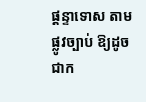ផ្តន្ទាទោស តាមផ្លូវច្បាប់ ឱ្យដូចជាក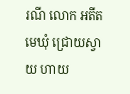រណី លោក អតីត មេឃុំ ជ្រោយស្វាយ ហាយ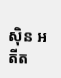ស៊ិន អតីត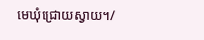មេឃុំជ្រោយស្វាយ។/